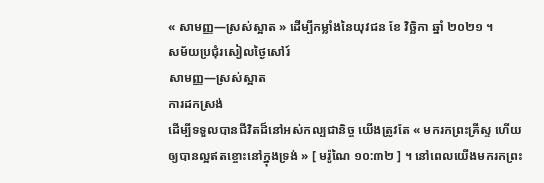« សាមញ្ញ—ស្រស់ស្អាត » ដើម្បីកម្លាំងនៃយុវជន ខែ វិច្ឆិកា ឆ្នាំ ២០២១ ។
សម័យប្រជុំរសៀលថ្ងៃសៅរ៍
សាមញ្ញ—ស្រស់ស្អាត
ការដកស្រង់
ដើម្បីទទួលបានជីវិតដ៏នៅអស់កល្បជានិច្ច យើងត្រូវតែ « មករកព្រះគ្រីស្ទ ហើយឲ្យបានល្អឥតខ្ចោះនៅក្នុងទ្រង់ » [ មរ៉ូណៃ ១០:៣២ ] ។ នៅពេលយើងមករកព្រះ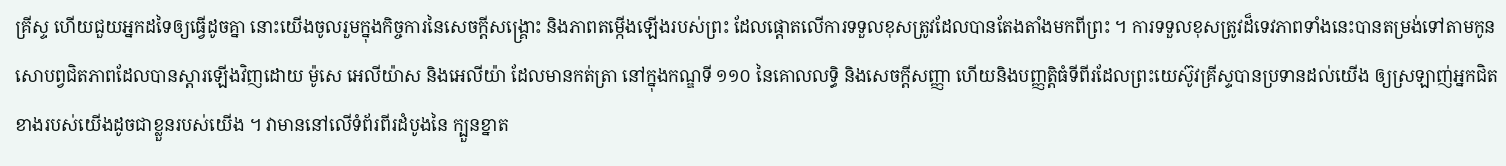គ្រីស្ទ ហើយជួយអ្នកដទៃឲ្យធ្វើដូចគ្នា នោះយើងចូលរួមក្នុងកិច្ចការនៃសេចក្តីសង្រ្គោះ និងភាពតម្កើងឡើងរបស់ព្រះ ដែលផ្ដោតលើការទទួលខុសត្រូវដែលបានតែងតាំងមកពីព្រះ ។ ការទទួលខុសត្រូវដ៏ទេវភាពទាំងនេះបានតម្រង់ទៅតាមកូនសោបព្វជិតភាពដែលបានស្តារឡើងវិញដោយ ម៉ូសេ អេលីយ៉ាស និងអេលីយ៉ា ដែលមានកត់ត្រា នៅក្នុងកណ្ឌទី ១១០ នៃគោលលទ្ធិ និងសេចក្តីសញ្ញា ហើយនិងបញ្ញត្តិធំទីពីរដែលព្រះយេស៊ូវគ្រីស្ទបានប្រទានដល់យើង ឲ្យស្រឡាញ់អ្នកជិតខាងរបស់យើងដូចជាខ្លួនរបស់យើង ។ វាមាននៅលើទំព័រពីរដំបូងនៃ ក្បួនខ្នាត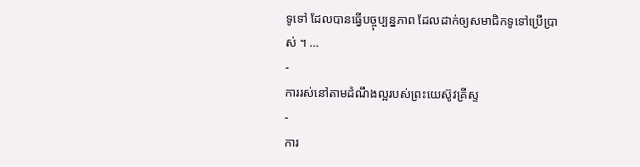ទូទៅ ដែលបានធ្វើបច្ចុប្បន្នភាព ដែលដាក់ឲ្យសមាជិកទូទៅប្រើប្រាស់ ។ …
-
ការរស់នៅតាមដំណឹងល្អរបស់ព្រះយេស៊ូវគ្រីស្ទ
-
ការ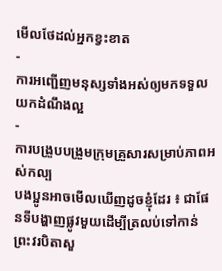មើលថែដល់អ្នកខ្វះខាត
-
ការអញ្ជើញមនុស្សទាំងអស់ឲ្យមកទទួលយកដំណឹងល្អ
-
ការបង្រួបបង្រួមក្រុមគ្រួសារសម្រាប់ភាពអស់កល្ប
បងប្អូនអាចមើលឃើញដូចខ្ញុំដែរ ៖ ជាផែនទីបង្ហាញផ្លូវមួយដើម្បីត្រលប់ទៅកាន់ព្រះវរបិតាសួ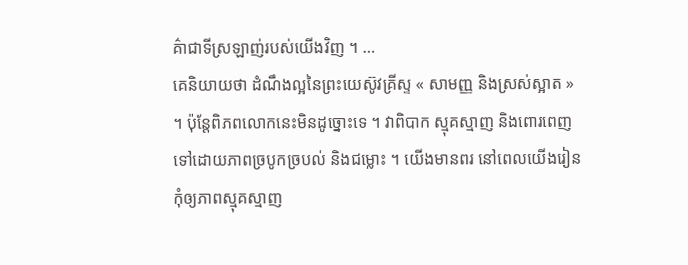គ៌ាជាទីស្រឡាញ់របស់យើងវិញ ។ …
គេនិយាយថា ដំណឹងល្អនៃព្រះយេស៊ូវគ្រីស្ទ « សាមញ្ញ និងស្រស់ស្អាត » ។ ប៉ុន្តែពិភពលោកនេះមិនដូច្នោះទេ ។ វាពិបាក ស្មុគស្មាញ និងពោរពេញទៅដោយភាពច្របូកច្របល់ និងជម្លោះ ។ យើងមានពរ នៅពេលយើងរៀនកុំឲ្យភាពស្មុគស្មាញ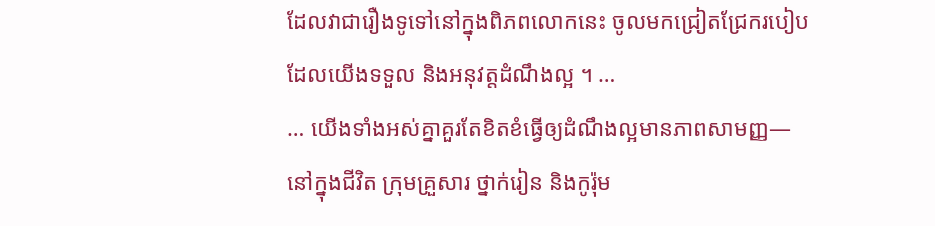ដែលវាជារឿងទូទៅនៅក្នុងពិភពលោកនេះ ចូលមកជ្រៀតជ្រែករបៀបដែលយើងទទួល និងអនុវត្តដំណឹងល្អ ។ …
… យើងទាំងអស់គ្នាគួរតែខិតខំធ្វើឲ្យដំណឹងល្អមានភាពសាមញ្ញ—នៅក្នុងជីវិត ក្រុមគ្រួសារ ថ្នាក់រៀន និងកូរ៉ុម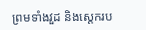ព្រមទាំងវួដ និងស្ដេករប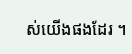ស់យើងផងដែរ ។